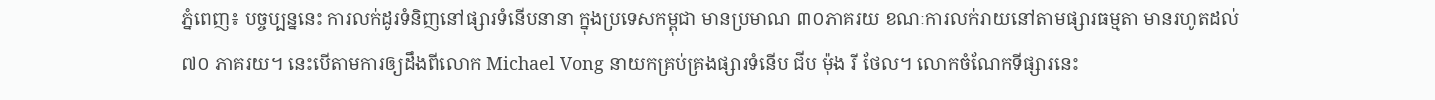ភ្នំពេញ៖ បច្ចប្បន្ននេះ ការលក់ដូរទំនិញនៅផ្សារទំនើបនានា ក្នុងប្រទេសកម្ពុជា មានប្រមាណ ៣០ភាគរយ ខណៈការលក់រាយនៅតាមផ្សារធម្មតា មានរហូតដល់ ៧០ ភាគរយ។ នេះបើតាមការឲ្យដឹងពីលោក Michael Vong នាយកគ្រប់គ្រងផ្សារទំនើប ជីប ម៉ុង រី ថែល។ លោកចំណែកទីផ្សារនេះ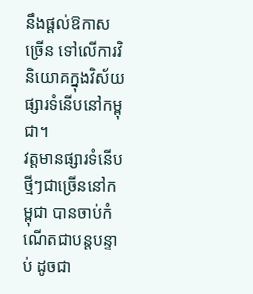នឹងផ្ដល់ឱកាសច្រើន ទៅលើការវិនិយោគក្នុងវិស័យផ្សារទំនើបនៅកម្ពុជា។
វត្តមានផ្សារទំនើបថ្មីៗជាច្រើននៅកម្ពុជា បានចាប់កំណើតជាបន្តបន្ទាប់ ដូចជា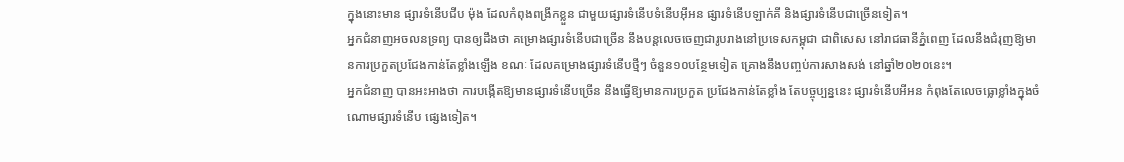ក្នុងនោះមាន ផ្សារទំនើបជីប ម៉ុង ដែលកំពុងពង្រីកខ្លួន ជាមួយផ្សារទំនើបទំនើបអ៊ីអន ផ្សារទំនើបឡាក់គី និងផ្សារទំនើបជាច្រើនទៀត។
អ្នកជំនាញអចលនទ្រព្យ បានឲ្យដឹងថា គម្រោងផ្សារទំនើបជាច្រើន នឹងបន្តលេចចេញជារូបរាងនៅប្រទេសកម្ពុជា ជាពិសេស នៅរាជធានីភ្នំពេញ ដែលនឹងជំរុញឱ្យមានការប្រកួតប្រជែងកាន់តែខ្លាំងឡើង ខណៈ ដែលគម្រោងផ្សារទំនើបថ្មីៗ ចំនួន១០បន្ថែមទៀត គ្រោងនឹងបញ្ចប់ការសាងសង់ នៅឆ្នាំ២០២០នេះ។
អ្នកជំនាញ បានអះអាងថា ការបង្កើតឱ្យមានផ្សារទំនើបច្រើន នឹងធ្វើឱ្យមានការប្រកួត ប្រជែងកាន់តែខ្លាំង តែបច្ចុប្បន្ននេះ ផ្សារទំនើបអីអន កំពុងតែលេចធ្លោខ្លាំងក្នុងចំណោមផ្សារទំនើប ផ្សេងទៀត។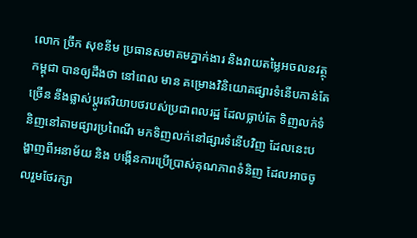លោក ច្រឹក សុខនីម ប្រធានសមាគមភ្នាក់ងារ និងវាយតម្លៃអចលនវត្ថុកម្ពុជា បានឲ្យដឹងថា នៅពេល មាន គម្រោងវិនិយោគផ្សារទំនើបកាន់តែច្រើន នឹងផ្លាស់ប្តូរឥរិយាបថរបស់ប្រជាពលរដ្ឋ ដែលធ្លាប់តែ ទិញលក់ទំនិញនៅតាមផ្សារប្រពៃណី មកទិញលក់នៅផ្សារទំនើបវិញ ដែលនេះបង្ហាញពីអនាម័យ និង បង្កើនការប្រើប្រាស់គុណភាពទំនិញ ដែលអាចចូលរួមថែរក្សា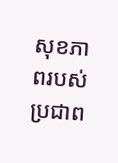សុខភាពរបស់ប្រជាព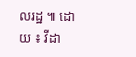លរដ្ឋ ៕ ដោយ ៖ វីដា